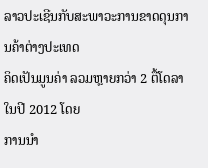ລາວປະເຊີນກັບສະພາວະການຂາດດຸນການຄ້າຕ່າງປະເທດ
ຄິດເປັນມູນຄ່າ ລວມຫຼາຍກວ່າ 2 ຕື້ໂດລາ ໃນປີ 2012 ໂດຍ
ການນໍາ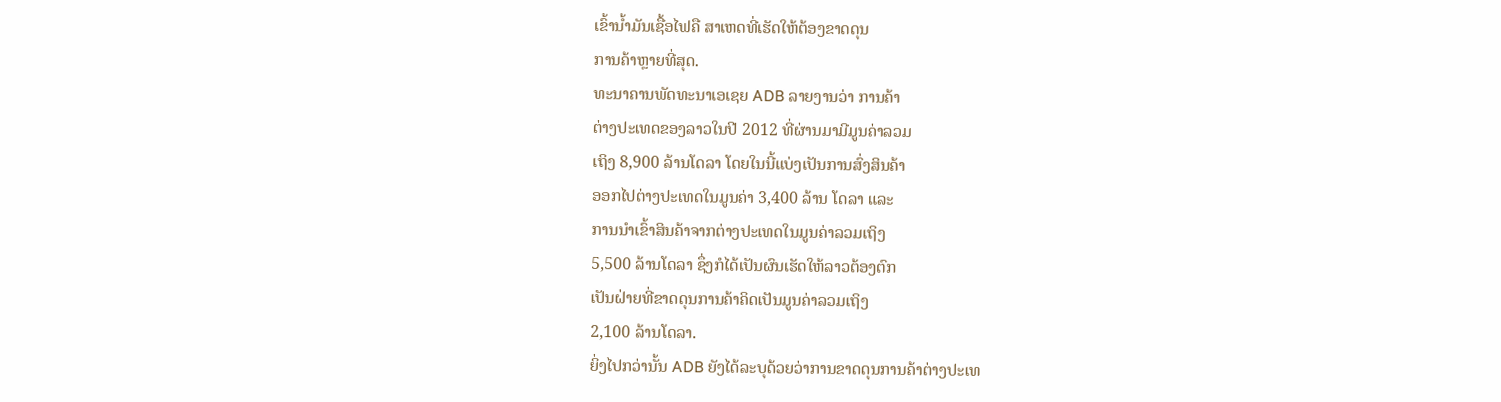ເຂົ້ານໍ້າມັນເຊື້ອໄຟຄື ສາເຫດທີ່ເຮັດໃຫ້ຕ້ອງຂາດດຸນ
ການຄ້າຫຼາຍທີ່ສຸດ.
ທະນາຄານພັດທະນາເອເຊຍ ADB ລາຍງານວ່າ ການຄ້າ
ຕ່າງປະເທດຂອງລາວໃນປີ 2012 ທີ່ຜ່ານມາມີມູນຄ່າລວມ
ເຖິງ 8,900 ລ້ານໂດລາ ໂດຍໃນນີ້ແບ່ງເປັນການສົ່ງສິນຄ້າ
ອອກໄປຕ່າງປະເທດໃນມູນຄ່າ 3,400 ລ້ານ ໂດລາ ແລະ
ການນໍາເຂົ້າສິນຄ້າຈາກຕ່າງປະເທດໃນມູນຄ່າລວມເຖິງ
5,500 ລ້ານໂດລາ ຊຶ່ງກໍໄດ້ເປັນຜົນເຮັດໃຫ້ລາວຕ້ອງຕົກ
ເປັນຝ່າຍທີ່ຂາດດຸນການຄ້າຄິດເປັນມູນຄ່າລວມເຖິງ
2,100 ລ້ານໂດລາ.
ຍິ່ງໄປກວ່ານັ້ນ ADB ຍັງໄດ້ລະບຸດ້ວຍວ່າການຂາດດຸນການຄ້າຕ່າງປະເທ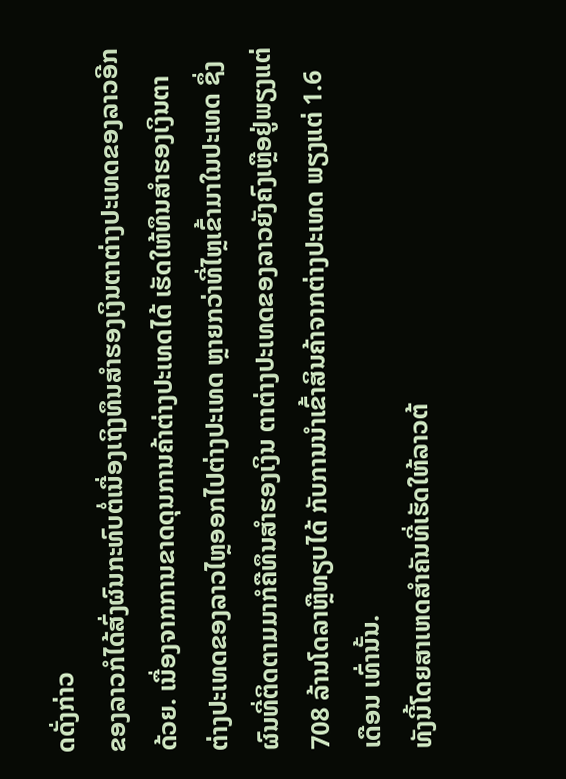ດດັ່ງກ່າວ
ຂອງລາວກໍໄດ້ສົ່ງຜົນກະທົບຕໍ່ເນື່ອງເຖິງທຶນສໍາຮອງເງິນຕາຕ່າງປະເທດຂອງລາວອີກ
ດ້ວຍ. ເນື່ອງຈາກການຂາດດຸນການຄ້າຕ່າງປະເທດໄດ້ ເຮັດໃຫ້ທຶນສໍາຮອງເງິນຕາ
ຕ່າງປະເທດຂອງລາວໄຫຼອອກໄປຕ່າງປະເທດ ຫຼາຍກວ່າທີ່ໄຫຼເຂົ້າມາໃນປະເທດ ຊຶ່ງ
ຜົນທີ່ຕິດຕາມມາກໍຄືທຶນສໍາຮອງເງິນ ຕາຕ່າງປະເທດຂອງລາວຍັງຄົງເຫຼືອຢູ່ພຽງແຕ່
708 ລ້ານໂດລາຫຼືທຽບໄດ້ ກັບການນໍາເຂົ້າສິນຄ້າຈາກຕ່າງປະເທດ ພຽງແຕ່ 1.6
ເດືອນ ເທົ່ານັ້ນ.
ທັງນີ້ໂດຍສາເຫດສໍາຄັນທີ່ເຮັດໃຫ້ລາວຕ້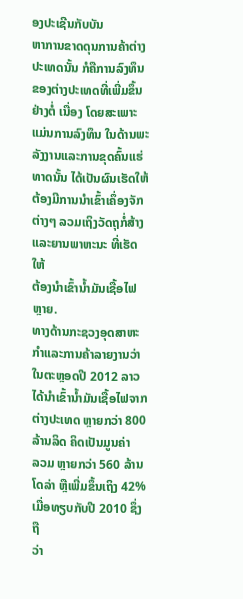ອງປະເຊີນກັບບັນ
ຫາການຂາດດຸນການຄ້າຕ່າງປະເທດນັ້ນ ກໍຄືການລົງທຶນ
ຂອງຕ່າງປະເທດທີ່ເພີ່ມຂຶ້ນຢ່າງຕໍ່ ເນື່ອງ ໂດຍສະເພາະ
ແມ່ນການລົງທຶນ ໃນດ້ານພະລັງງານແລະການຂຸດຄົ້ນແຮ່
ທາດນັ້ນ ໄດ້ເປັນຜົນເຮັດໃຫ້ຕ້ອງມີການນໍາເຂົ້າເຄຶ່ອງຈັກ
ຕ່າງໆ ລວມເຖິງວັດຖຸກໍ່ສ້າງແລະຍານພາຫະນະ ທີ່ເຮັດໃຫ້
ຕ້ອງນໍາເຂົ້ານໍ້າມັນເຊື້ອໄຟຫຼາຍ.
ທາງດ້ານກະຊວງອຸດສາຫະກໍາແລະການຄ້າລາຍງານວ່າໃນຕະຫຼອດປີ 2012 ລາວ
ໄດ້ນໍາເຂົ້ານໍ້າມັນເຊື້ອໄຟຈາກຕ່າງປະເທດ ຫຼາຍກວ່າ 800 ລ້ານລິດ ຄິດເປັນມູນຄ່າ
ລວມ ຫຼາຍກວ່າ 560 ລ້ານໂດລ່າ ຫຼືເພີ່ມຂຶ້ນເຖິງ 42% ເມື່ອທຽບກັບປີ 2010 ຊຶ່ງຖື
ວ່າ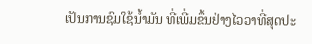ເປັນການຊົມໃຊ້ນໍ້າມັນ ທີ່ເພີ່ມຂຶ້ນຢ່າງໄວວາທີ່ສຸດປະ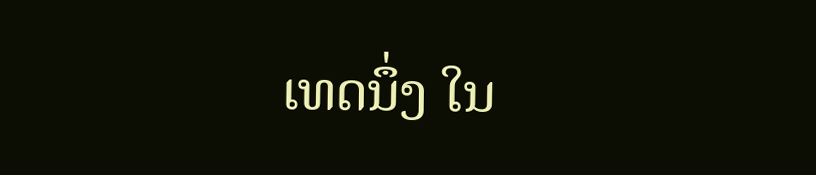ເທດນຶ່ງ ໃນ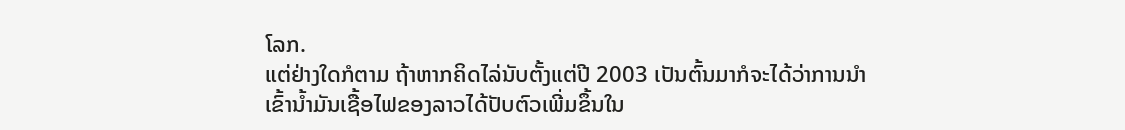ໂລກ.
ແຕ່ຢ່າງໃດກໍຕາມ ຖ້າຫາກຄິດໄລ່ນັບຕັ້ງແຕ່ປີ 2003 ເປັນຕົ້ນມາກໍຈະໄດ້ວ່າການນໍາ
ເຂົ້ານໍ້າມັນເຊື້ອໄຟຂອງລາວໄດ້ປັບຕົວເພີ່ມຂຶ້ນໃນ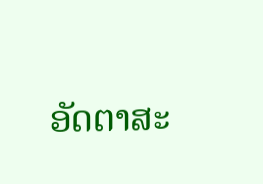ອັດຕາສະ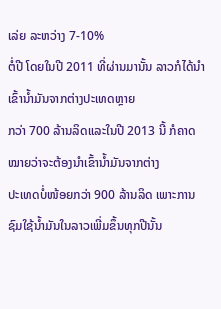ເລ່ຍ ລະຫວ່າງ 7-10%
ຕໍ່ປີ ໂດຍໃນປີ 2011 ທີ່ຜ່ານມານັ້ນ ລາວກໍໄດ້ນໍາເຂົ້ານໍ້າມັນຈາກຕ່າງປະເທດຫຼາຍ
ກວ່າ 700 ລ້ານລິດແລະໃນປີ 2013 ນີ້ ກໍຄາດໝາຍວ່າຈະຕ້ອງນໍາເຂົ້ານໍ້າມັນຈາກຕ່າງ
ປະເທດບໍ່ໜ້ອຍກວ່າ 900 ລ້ານລິດ ເພາະການຊົມໃຊ້ນໍ້າມັນໃນລາວເພີ່ມຂຶ້ນທຸກປີນັ້ນ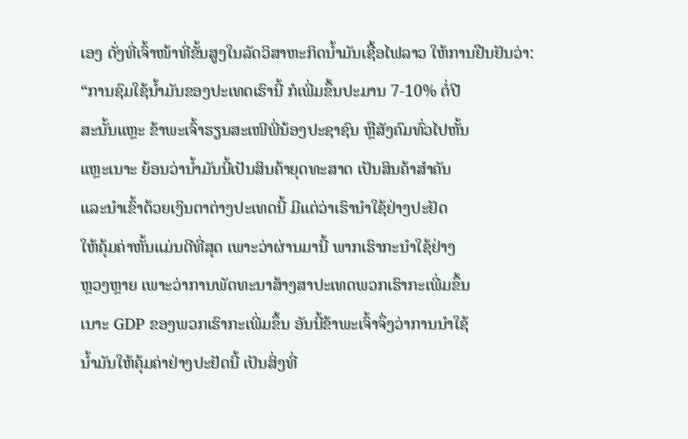ເອງ ດັ່ງທີ່ເຈົ້າໜ້າທີ່ຂັ້ນສູງໃນລັດວິສາຫະກິດນໍ້າມັນເຊື້ອໄຟລາວ ໃຫ້ການຢືນຢັນວ່າ:
“ການຊົມໃຊ້ນໍ້າມັນຂອງປະເທດເຮົານີ້ ກໍເພີ່ມຂຶ້ນປະມານ 7-10% ຕໍ່ປີ
ສະນັ້ນແຫຼະ ຂ້າພະເຈົ້າຮຽນສະເໜີພີ່ນ້ອງປະຊາຊົນ ຫຼືສັງຄົມທົ່ວໄປຫັ້ນ
ແຫຼະເນາະ ຍ້ອນວ່ານໍ້າມັນນີ້ເປັນສິນຄ້າຍຸດທະສາດ ເປັນສິນຄ້າສໍາຄັນ
ແລະນໍາເຂົ້າດ້ວຍເງິນຕາຕ່າງປະເທດນີ້ ມີແຕ່ວ່າເຮົານໍາໃຊ້ຢ່າງປະຢັດ
ໃຫ້ຄຸ້ມຄ່າຫັ້ນແມ່ນດີທີ່ສຸດ ເພາະວ່າຜ່ານມານີ້ ພາກເຮົາກະນໍາໃຊ້ຢ່າງ
ຫຼວງຫຼາຍ ເພາະວ່າການພັດທະນາສ້າງສາປະເທດພວກເຮົາກະເພີ່ມຂຶ້ນ
ເນາະ GDP ຂອງພວກເຮົາກະເພີ່ມຂຶ້ນ ອັນນີ້ຂ້າພະເຈົ້າຈຶ່ງວ່າການນໍາໃຊ້
ນໍ້າມັນໃຫ້ຄຸ້ມຄ່າຢ່າງປະຢັດນີ້ ເປັນສິ່ງທີ່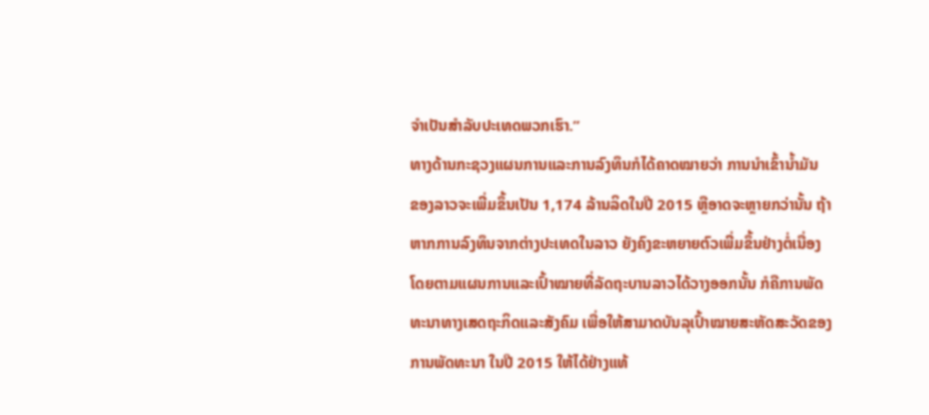ຈໍາເປັນສໍາລັບປະເທດພວກເຮົາ.”
ທາງດ້ານກະຊວງແຜນການແລະການລົງທຶນກໍໄດ້ຄາດໝາຍວ່າ ການນໍາເຂົ້ານໍ້າມັນ
ຂອງລາວຈະເພີ່ມຂຶ້ນເປັນ 1,174 ລ້ານລິດໃນປີ 2015 ຫຼືອາດຈະຫຼາຍກວ່ານັ້ນ ຖ້າ
ຫາກການລົງທຶນຈາກຕ່າງປະເທດໃນລາວ ຍັງຄົງຂະຫຍາຍຕົວເພີ່ມຂຶ້ນຢ່າງຕໍ່ເນື່ອງ
ໂດຍຕາມແຜນການແລະເປົ້າໝາຍທີ່ລັດຖະບານລາວໄດ້ວາງອອກນັ້ນ ກໍຄືການພັດ
ທະນາທາງເສດຖະກິດແລະສັງຄົມ ເພື່ອໃຫ້ສາມາດບັນລຸເປົ້າໝາຍສະຫັດສະວັດຂອງ
ການພັດທະນາ ໃນປີ 2015 ໃຫ້ໄດ້ຢ່າງແທ້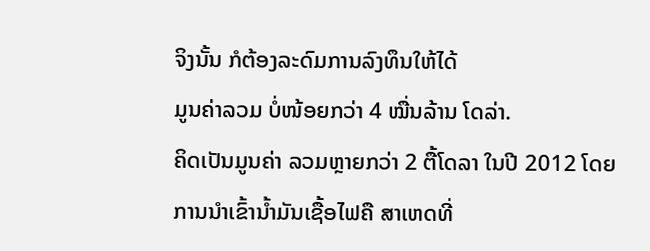ຈິງນັ້ນ ກໍຕ້ອງລະດົມການລົງທຶນໃຫ້ໄດ້
ມູນຄ່າລວມ ບໍ່ໜ້ອຍກວ່າ 4 ໝື່ນລ້ານ ໂດລ່າ.
ຄິດເປັນມູນຄ່າ ລວມຫຼາຍກວ່າ 2 ຕື້ໂດລາ ໃນປີ 2012 ໂດຍ
ການນໍາເຂົ້ານໍ້າມັນເຊື້ອໄຟຄື ສາເຫດທີ່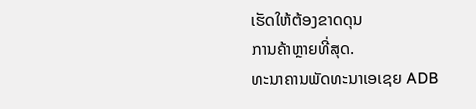ເຮັດໃຫ້ຕ້ອງຂາດດຸນ
ການຄ້າຫຼາຍທີ່ສຸດ.
ທະນາຄານພັດທະນາເອເຊຍ ADB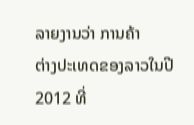ລາຍງານວ່າ ການຄ້າ
ຕ່າງປະເທດຂອງລາວໃນປີ 2012 ທີ່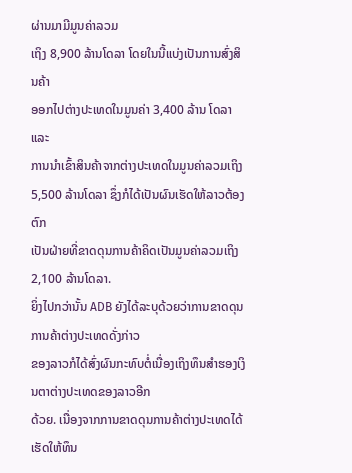ຜ່ານມາມີມູນຄ່າລວມ
ເຖິງ 8,900 ລ້ານໂດລາ ໂດຍໃນນີ້ແບ່ງເປັນການສົ່ງສິນຄ້າ
ອອກໄປຕ່າງປະເທດໃນມູນຄ່າ 3,400 ລ້ານ ໂດລາ ແລະ
ການນໍາເຂົ້າສິນຄ້າຈາກຕ່າງປະເທດໃນມູນຄ່າລວມເຖິງ
5,500 ລ້ານໂດລາ ຊຶ່ງກໍໄດ້ເປັນຜົນເຮັດໃຫ້ລາວຕ້ອງຕົກ
ເປັນຝ່າຍທີ່ຂາດດຸນການຄ້າຄິດເປັນມູນຄ່າລວມເຖິງ
2,100 ລ້ານໂດລາ.
ຍິ່ງໄປກວ່ານັ້ນ ADB ຍັງໄດ້ລະບຸດ້ວຍວ່າການຂາດດຸນການຄ້າຕ່າງປະເທດດັ່ງກ່າວ
ຂອງລາວກໍໄດ້ສົ່ງຜົນກະທົບຕໍ່ເນື່ອງເຖິງທຶນສໍາຮອງເງິນຕາຕ່າງປະເທດຂອງລາວອີກ
ດ້ວຍ. ເນື່ອງຈາກການຂາດດຸນການຄ້າຕ່າງປະເທດໄດ້ ເຮັດໃຫ້ທຶນ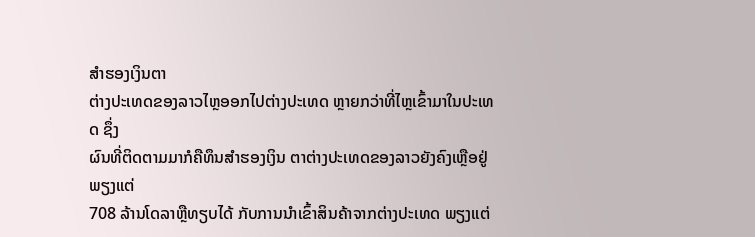ສໍາຮອງເງິນຕາ
ຕ່າງປະເທດຂອງລາວໄຫຼອອກໄປຕ່າງປະເທດ ຫຼາຍກວ່າທີ່ໄຫຼເຂົ້າມາໃນປະເທດ ຊຶ່ງ
ຜົນທີ່ຕິດຕາມມາກໍຄືທຶນສໍາຮອງເງິນ ຕາຕ່າງປະເທດຂອງລາວຍັງຄົງເຫຼືອຢູ່ພຽງແຕ່
708 ລ້ານໂດລາຫຼືທຽບໄດ້ ກັບການນໍາເຂົ້າສິນຄ້າຈາກຕ່າງປະເທດ ພຽງແຕ່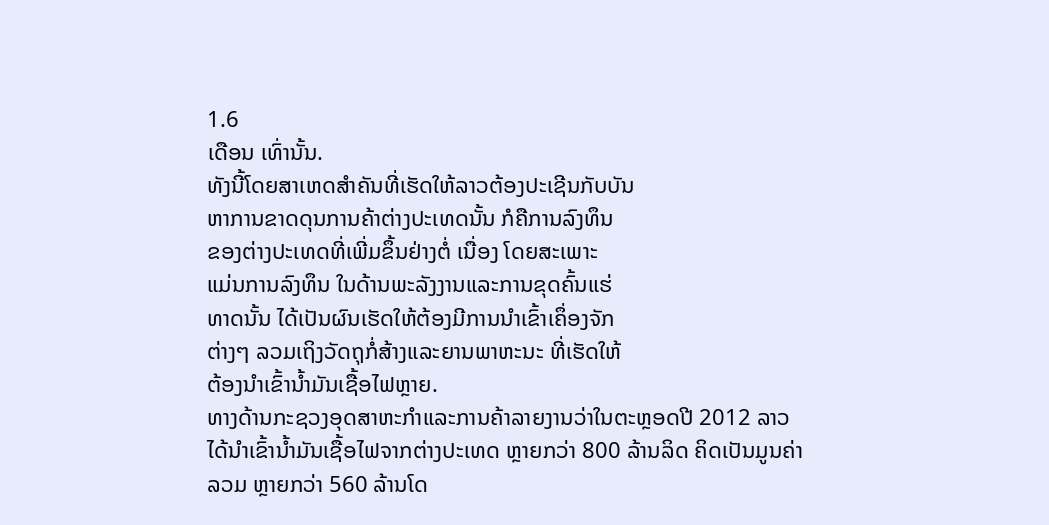1.6
ເດືອນ ເທົ່ານັ້ນ.
ທັງນີ້ໂດຍສາເຫດສໍາຄັນທີ່ເຮັດໃຫ້ລາວຕ້ອງປະເຊີນກັບບັນ
ຫາການຂາດດຸນການຄ້າຕ່າງປະເທດນັ້ນ ກໍຄືການລົງທຶນ
ຂອງຕ່າງປະເທດທີ່ເພີ່ມຂຶ້ນຢ່າງຕໍ່ ເນື່ອງ ໂດຍສະເພາະ
ແມ່ນການລົງທຶນ ໃນດ້ານພະລັງງານແລະການຂຸດຄົ້ນແຮ່
ທາດນັ້ນ ໄດ້ເປັນຜົນເຮັດໃຫ້ຕ້ອງມີການນໍາເຂົ້າເຄຶ່ອງຈັກ
ຕ່າງໆ ລວມເຖິງວັດຖຸກໍ່ສ້າງແລະຍານພາຫະນະ ທີ່ເຮັດໃຫ້
ຕ້ອງນໍາເຂົ້ານໍ້າມັນເຊື້ອໄຟຫຼາຍ.
ທາງດ້ານກະຊວງອຸດສາຫະກໍາແລະການຄ້າລາຍງານວ່າໃນຕະຫຼອດປີ 2012 ລາວ
ໄດ້ນໍາເຂົ້ານໍ້າມັນເຊື້ອໄຟຈາກຕ່າງປະເທດ ຫຼາຍກວ່າ 800 ລ້ານລິດ ຄິດເປັນມູນຄ່າ
ລວມ ຫຼາຍກວ່າ 560 ລ້ານໂດ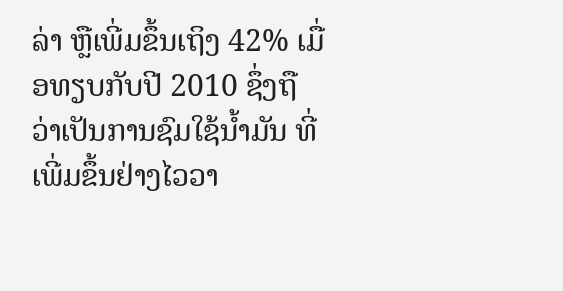ລ່າ ຫຼືເພີ່ມຂຶ້ນເຖິງ 42% ເມື່ອທຽບກັບປີ 2010 ຊຶ່ງຖື
ວ່າເປັນການຊົມໃຊ້ນໍ້າມັນ ທີ່ເພີ່ມຂຶ້ນຢ່າງໄວວາ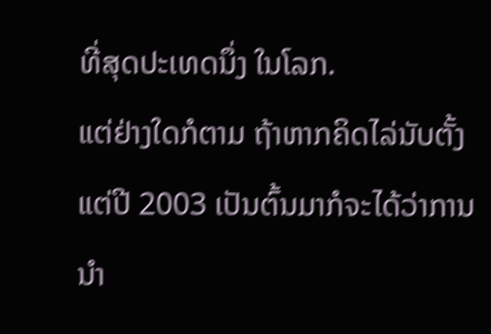ທີ່ສຸດປະເທດນຶ່ງ ໃນໂລກ.
ແຕ່ຢ່າງໃດກໍຕາມ ຖ້າຫາກຄິດໄລ່ນັບຕັ້ງແຕ່ປີ 2003 ເປັນຕົ້ນມາກໍຈະໄດ້ວ່າການນໍາ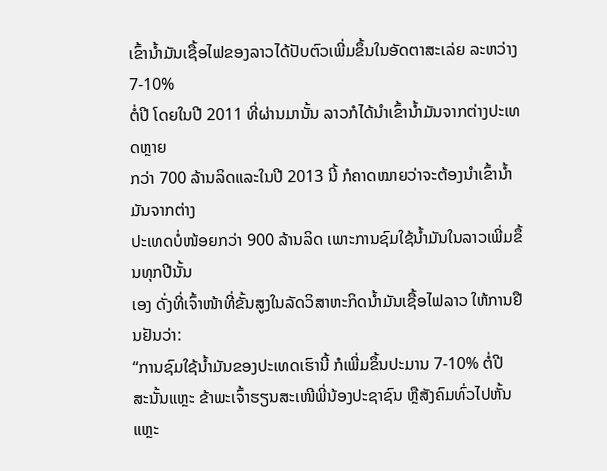ເຂົ້ານໍ້າມັນເຊື້ອໄຟຂອງລາວໄດ້ປັບຕົວເພີ່ມຂຶ້ນໃນອັດຕາສະເລ່ຍ ລະຫວ່າງ 7-10%
ຕໍ່ປີ ໂດຍໃນປີ 2011 ທີ່ຜ່ານມານັ້ນ ລາວກໍໄດ້ນໍາເຂົ້ານໍ້າມັນຈາກຕ່າງປະເທດຫຼາຍ
ກວ່າ 700 ລ້ານລິດແລະໃນປີ 2013 ນີ້ ກໍຄາດໝາຍວ່າຈະຕ້ອງນໍາເຂົ້ານໍ້າມັນຈາກຕ່າງ
ປະເທດບໍ່ໜ້ອຍກວ່າ 900 ລ້ານລິດ ເພາະການຊົມໃຊ້ນໍ້າມັນໃນລາວເພີ່ມຂຶ້ນທຸກປີນັ້ນ
ເອງ ດັ່ງທີ່ເຈົ້າໜ້າທີ່ຂັ້ນສູງໃນລັດວິສາຫະກິດນໍ້າມັນເຊື້ອໄຟລາວ ໃຫ້ການຢືນຢັນວ່າ:
“ການຊົມໃຊ້ນໍ້າມັນຂອງປະເທດເຮົານີ້ ກໍເພີ່ມຂຶ້ນປະມານ 7-10% ຕໍ່ປີ
ສະນັ້ນແຫຼະ ຂ້າພະເຈົ້າຮຽນສະເໜີພີ່ນ້ອງປະຊາຊົນ ຫຼືສັງຄົມທົ່ວໄປຫັ້ນ
ແຫຼະ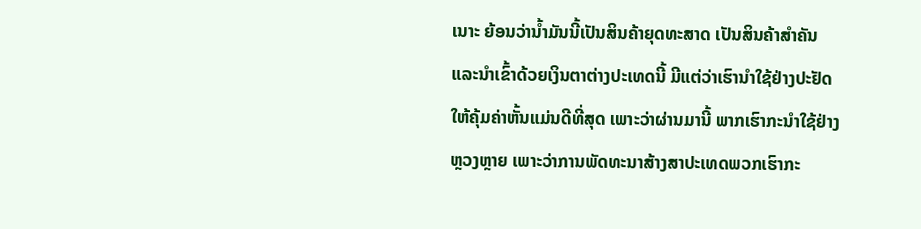ເນາະ ຍ້ອນວ່ານໍ້າມັນນີ້ເປັນສິນຄ້າຍຸດທະສາດ ເປັນສິນຄ້າສໍາຄັນ
ແລະນໍາເຂົ້າດ້ວຍເງິນຕາຕ່າງປະເທດນີ້ ມີແຕ່ວ່າເຮົານໍາໃຊ້ຢ່າງປະຢັດ
ໃຫ້ຄຸ້ມຄ່າຫັ້ນແມ່ນດີທີ່ສຸດ ເພາະວ່າຜ່ານມານີ້ ພາກເຮົາກະນໍາໃຊ້ຢ່າງ
ຫຼວງຫຼາຍ ເພາະວ່າການພັດທະນາສ້າງສາປະເທດພວກເຮົາກະ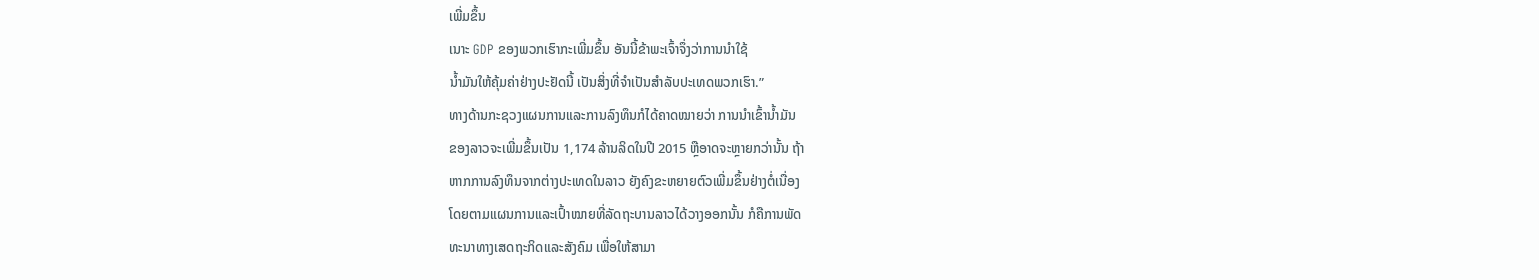ເພີ່ມຂຶ້ນ
ເນາະ GDP ຂອງພວກເຮົາກະເພີ່ມຂຶ້ນ ອັນນີ້ຂ້າພະເຈົ້າຈຶ່ງວ່າການນໍາໃຊ້
ນໍ້າມັນໃຫ້ຄຸ້ມຄ່າຢ່າງປະຢັດນີ້ ເປັນສິ່ງທີ່ຈໍາເປັນສໍາລັບປະເທດພວກເຮົາ.”
ທາງດ້ານກະຊວງແຜນການແລະການລົງທຶນກໍໄດ້ຄາດໝາຍວ່າ ການນໍາເຂົ້ານໍ້າມັນ
ຂອງລາວຈະເພີ່ມຂຶ້ນເປັນ 1,174 ລ້ານລິດໃນປີ 2015 ຫຼືອາດຈະຫຼາຍກວ່ານັ້ນ ຖ້າ
ຫາກການລົງທຶນຈາກຕ່າງປະເທດໃນລາວ ຍັງຄົງຂະຫຍາຍຕົວເພີ່ມຂຶ້ນຢ່າງຕໍ່ເນື່ອງ
ໂດຍຕາມແຜນການແລະເປົ້າໝາຍທີ່ລັດຖະບານລາວໄດ້ວາງອອກນັ້ນ ກໍຄືການພັດ
ທະນາທາງເສດຖະກິດແລະສັງຄົມ ເພື່ອໃຫ້ສາມາ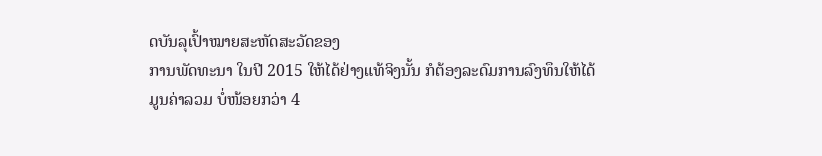ດບັນລຸເປົ້າໝາຍສະຫັດສະວັດຂອງ
ການພັດທະນາ ໃນປີ 2015 ໃຫ້ໄດ້ຢ່າງແທ້ຈິງນັ້ນ ກໍຕ້ອງລະດົມການລົງທຶນໃຫ້ໄດ້
ມູນຄ່າລວມ ບໍ່ໜ້ອຍກວ່າ 4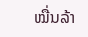ໝື່ນລ້າ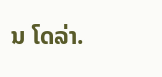ນ ໂດລ່າ.